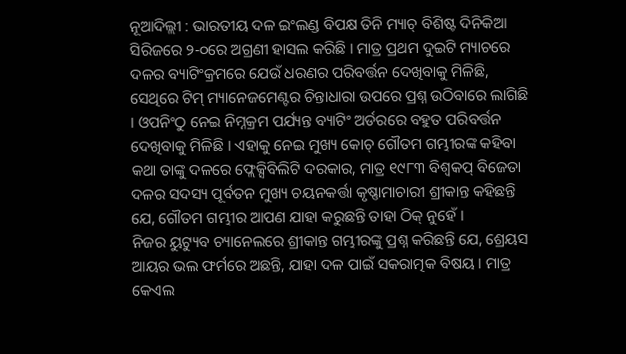ନୂଆଦିଲ୍ଲୀ : ଭାରତୀୟ ଦଳ ଇଂଲଣ୍ଡ ବିପକ୍ଷ ତିନି ମ୍ୟାଚ୍ ବିଶିଷ୍ଟ ଦିନିକିଆ ସିରିଜରେ ୨-୦ରେ ଅଗ୍ରଣୀ ହାସଲ କରିଛି । ମାତ୍ର ପ୍ରଥମ ଦୁଇଟି ମ୍ୟାଚରେ ଦଳର ବ୍ୟାଟିଂକ୍ରମରେ ଯେଉଁ ଧରଣର ପରିବର୍ତ୍ତନ ଦେଖିବାକୁ ମିଳିଛି, ସେଥିରେ ଟିମ୍ ମ୍ୟାନେଜମେଣ୍ଟର ଚିନ୍ତାଧାରା ଉପରେ ପ୍ରଶ୍ନ ଉଠିବାରେ ଲାଗିଛି । ଓପନିଂଠୁ ନେଇ ନିମ୍ନକ୍ରମ ପର୍ଯ୍ୟନ୍ତ ବ୍ୟାଟିଂ ଅର୍ଡରରେ ବହୁତ ପରିବର୍ତ୍ତନ ଦେଖିବାକୁ ମିଳିଛି । ଏହାକୁ ନେଇ ମୁଖ୍ୟ କୋଚ୍ ଗୌତମ ଗମ୍ଭୀରଙ୍କ କହିବା କଥା ତାଙ୍କୁ ଦଳରେ ଫ୍ଲେକ୍ସିବିଲିଟି ଦରକାର, ମାତ୍ର ୧୯୮୩ ବିଶ୍ୱକପ୍ ବିଜେତା ଦଳର ସଦସ୍ୟ ପୂର୍ବତନ ମୁଖ୍ୟ ଚୟନକର୍ତ୍ତା କୃଷ୍ଣାମାଚାରୀ ଶ୍ରୀକାନ୍ତ କହିଛନ୍ତି ଯେ, ଗୌତମ ଗମ୍ଭୀର ଆପଣ ଯାହା କରୁଛନ୍ତି ତାହା ଠିକ୍ ନୁହେଁ ।
ନିଜର ୟୁଟ୍ୟୁବ ଚ୍ୟାନେଲରେ ଶ୍ରୀକାନ୍ତ ଗମ୍ଭୀରଙ୍କୁ ପ୍ରଶ୍ନ କରିଛନ୍ତି ଯେ, ଶ୍ରେୟସ ଆୟର ଭଲ ଫର୍ମରେ ଅଛନ୍ତି, ଯାହା ଦଳ ପାଇଁ ସକରାତ୍ମକ ବିଷୟ । ମାତ୍ର କେଏଲ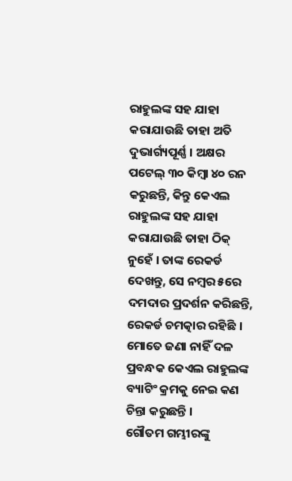ରାହୁଲଙ୍କ ସହ ଯାହା କରାଯାଉଛି ତାହା ଅତି ଦୁଭାର୍ଗ୍ୟପୂର୍ଣ୍ଣ । ଅକ୍ଷର ପଟେଲ୍ ୩୦ କିମ୍ବା ୪୦ ରନ କରୁଛନ୍ତି, କିନ୍ତୁ କେଏଲ ରାହୁଲଙ୍କ ସହ ଯାହା କରାଯାଉଛି ତାହା ଠିକ୍ ନୁହେଁ । ତାଙ୍କ ରେକର୍ଡ ଦେଖନ୍ତୁ, ସେ ନମ୍ବର ୫ରେ ଦମଦାର ପ୍ରଦର୍ଶନ କରିଛନ୍ତି, ରେକର୍ଡ ଚମତ୍କାର ରହିଛି । ମୋତେ ଜଣା ନାହିଁ ଦଳ ପ୍ରବନ୍ଧକ କେଏଲ ରାହୁଲଙ୍କ ବ୍ୟାଟିଂ କ୍ରମକୁ ନେଇ କଣ ଚିନ୍ତା କରୁଛନ୍ତି ।
ଗୌତମ ଗମ୍ଭୀରଙ୍କୁ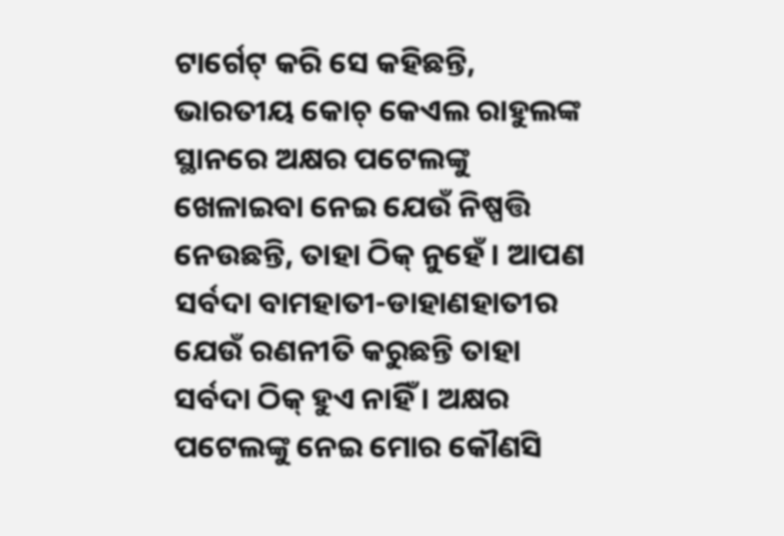ଟାର୍ଗେଟ୍ କରି ସେ କହିଛନ୍ତି, ଭାରତୀୟ କୋଚ୍ କେଏଲ ରାହୁଲଙ୍କ ସ୍ଥାନରେ ଅକ୍ଷର ପଟେଲଙ୍କୁ ଖେଳାଇବା ନେଇ ଯେଉଁ ନିଷ୍ପତ୍ତି ନେଉଛନ୍ତି, ତାହା ଠିକ୍ ନୁହେଁ । ଆପଣ ସର୍ବଦା ବାମହାତୀ-ଡାହାଣହାତୀର ଯେଉଁ ରଣନୀତି କରୁଛନ୍ତି ତାହା ସର୍ବଦା ଠିକ୍ ହୁଏ ନାହିଁ । ଅକ୍ଷର ପଟେଲଙ୍କୁ ନେଇ ମୋର କୌଣସି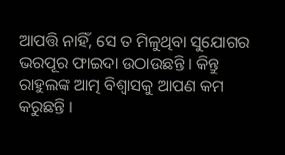ଆପତ୍ତି ନାହିଁ, ସେ ତ ମିଳୁଥିବା ସୁଯୋଗର ଭରପୂର ଫାଇଦା ଉଠାଉଛନ୍ତି । କିନ୍ତୁ ରାହୁଲଙ୍କ ଆତ୍ମ ବିଶ୍ୱାସକୁ ଆପଣ କମ କରୁଛନ୍ତି ।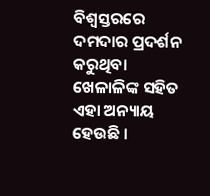ବିଶ୍ୱସ୍ତରରେ ଦମଦାର ପ୍ରଦର୍ଶନ କରୁଥିବା ଖେଳାଳିଙ୍କ ସହିତ ଏହା ଅନ୍ୟାୟ ହେଉଛି ।